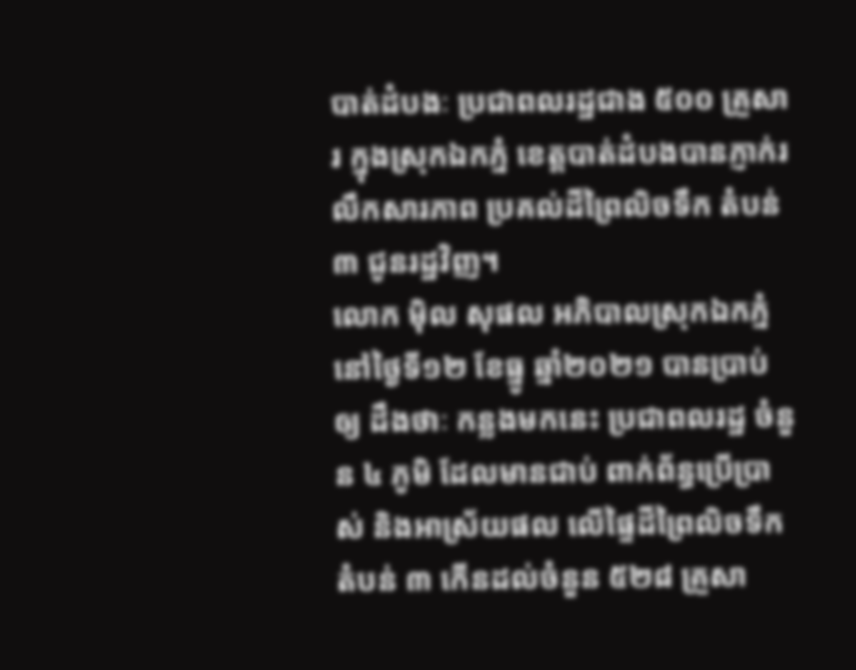បាត់ដំបងៈ ប្រជាពលរដ្ឋជាង ៥០០ គ្រួសារ ក្នុងស្រុកឯកភ្នំ ខេត្តបាត់ដំបងបានភ្ញាក់រលឹកសារភាព ប្រគល់ដីព្រៃលិចទឹក តំបន់ ៣ ជូនរដ្ឋវិញ។
លោក ម៉ិល សុផល អភិបាលស្រុកឯកភ្នំ នៅថ្ងៃទី១២ ខែធ្នូ ឆ្នាំ២០២១ បានប្រាប់ឲ្យ ដឹងថាៈ កន្លងមកនេះ ប្រជាពលរដ្ឋ ចំនួន ៤ ភូមិ ដែលមានជាប់ ពាក់ព័ន្ធប្រើប្រាស់ និងអាស្រ័យផល លើផ្ទៃដីព្រៃលិចទឹក តំបន់ ៣ កើនដល់ចំនួន ៥២៨ គ្រួសា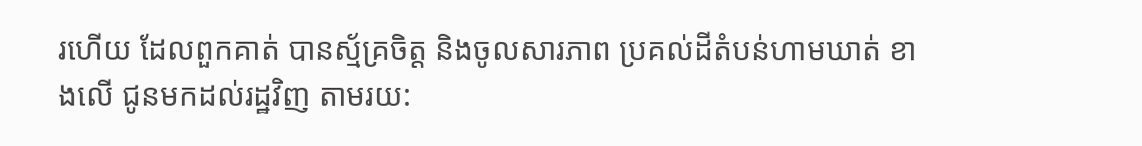រហើយ ដែលពួកគាត់ បានស្ម័គ្រចិត្ត និងចូលសារភាព ប្រគល់ដីតំបន់ហាមឃាត់ ខាងលើ ជូនមកដល់រដ្ឋវិញ តាមរយ: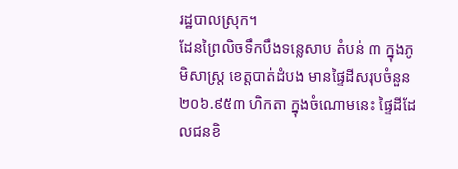រដ្ឋបាលស្រុក។
ដែនព្រៃលិចទឹកបឹងទន្លេសាប តំបន់ ៣ ក្នុងភូមិសាស្ត្រ ខេត្តបាត់ដំបង មានផ្ទៃដីសរុបចំនួន ២០៦.៩៥៣ ហិកតា ក្នុងចំណោមនេះ ផ្ទៃដីដែលជនខិ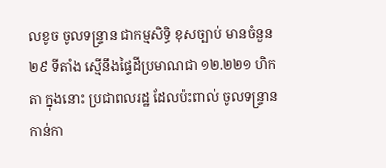លខូច ចូលទន្ទ្រាន ជាកម្មសិទ្ធិ ខុសច្បាប់ មានចំនួន ២៩ ទីតាំង ស្មើនឹងផ្ទៃដីប្រមាណជា ១២.២២១ ហិកតា ក្នុងនោះ ប្រជាពលរដ្ឋ ដែលប៉ះពាល់ ចូលទន្ទ្រានកាន់កា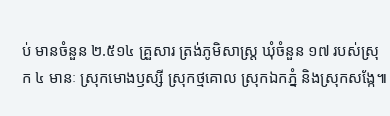ប់ មានចំនួន ២.៥១៤ គ្រួសារ ត្រង់ភូមិសាស្ត្រ ឃុំចំនួន ១៧ របស់ស្រុក ៤ មានៈ ស្រុកមោងឫស្សី ស្រុកថ្មគោល ស្រុកឯកភ្នំ និងស្រុកសង្កែ៕